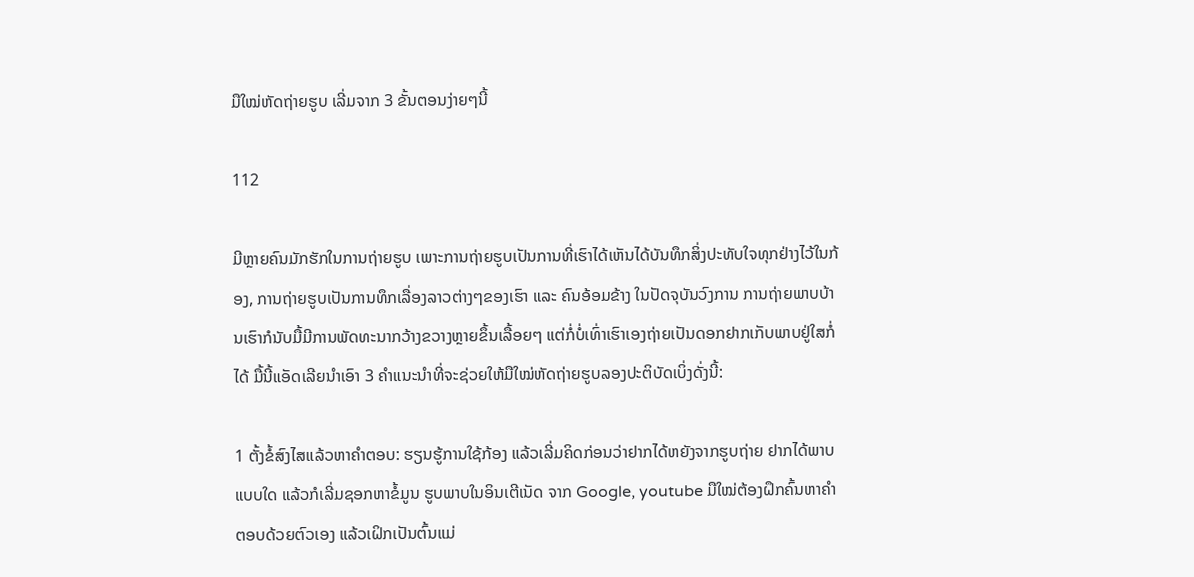ມືໃໝ່ຫັດຖ່າຍຮູບ ເລີ່ມຈາກ 3 ຂັ້ນຕອນງ່າຍໆນີ້

112

ມີຫຼາຍຄົນມັກຮັກໃນການຖ່າຍຮູບ ເພາະການຖ່າຍຮູບເປັນການທີ່ເຮົາໄດ້ເຫັນໄດ້ບັນທຶກສິ່ງປະທັບໃຈທຸກຢ່າງໄວ້ໃນກ້ອງ, ການຖ່າຍຮູບເປັນການທຶກເລື່ອງລາວຕ່າງໆຂອງເຮົາ ແລະ ຄົນອ້ອມຂ້າງ ໃນປັດຈຸບັນວົງການ ການຖ່າຍພາບບ້ານເຮົາກໍນັບມື້ມີການພັດທະນາກວ້າງຂວາງຫຼາຍຂຶ້ນເລື້ອຍໆ ແຕ່ກໍ່ບໍ່ເທົ່າເຮົາເອງຖ່າຍເປັນດອກຢາກເກັບພາບຢູ່ໃສກໍ່ໄດ້ ມື້ນີ້ແອັດເລີຍນໍາເອົາ 3 ຄໍາແນະນໍາທີ່ຈະຊ່ວຍໃຫ້ມືໃໝ່ຫັດຖ່າຍຮູບລອງປະຕິບັດເບິ່ງດັ່ງນີ້:

1 ຕັ້ງຂໍ້ສົງໄສແລ້ວຫາຄໍາຕອບ: ຮຽນຮູ້ການໃຊ້ກ້ອງ ແລ້ວເລີ່ມຄິດກ່ອນວ່າຢາກໄດ້ຫຍັງຈາກຮູບຖ່າຍ ຢາກໄດ້ພາບແບບໃດ ແລ້ວກໍເລີ່ມຊອກຫາຂໍ້ມູນ ຮູບພາບໃນອິນເຕີເນັດ ຈາກ Google, youtube ມືໃໝ່ຕ້ອງຝຶກຄົ້ນຫາຄໍາຕອບດ້ວຍຕົວເອງ ແລ້ວເຝິກເປັນຕົ້ນແມ່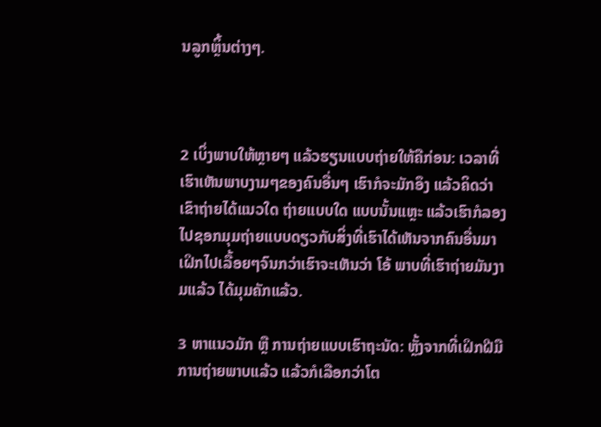ນລູກຫຼິ້ນຕ່າງໆ.



2 ເບິ່ງພາບໃຫ້ຫຼາຍໆ ແລ້ວຮຽນແບບຖ່າຍໃຫ້ຄືກ່ອນ: ເວລາທີ່ເຮົາເຫັນພາບງາມໆຂອງຄົນອື່ນໆ ເຮົາກໍຈະມັກອຶງ ແລ້ວຄິດວ່າເຂົາຖ່າຍໄດ້ແນວໃດ ຖ່າຍແບບໃດ ແບບນັ້ນແຫຼະ ແລ້ວເຮົາກໍລອງໄປຊອກມຸມຖ່າຍແບບດຽວກັບສິ່ງທີ່ເຮົາໄດ້ເຫັນຈາກຄົນອື່ນມາ ເຝິກໄປເລື້ອຍໆຈົນກວ່າເຮົາຈະເຫັນວ່າ ໂອ້ ພາບທີ່ເຮົາຖ່າຍມັນງາມແລ້ວ ໄດ້ມຸມຄັກແລ້ວ.

3 ຫາແນວມັກ ຫຼື ການຖ່າຍແບບເຮົາຖະນັດ: ຫຼັ້ງຈາກທີ່ເຝິກຝີມືການຖ່າຍພາບແລ້ວ ແລ້ວກໍເລືອກວ່າໂຕ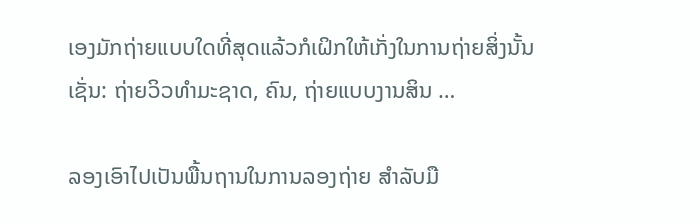ເອງມັກຖ່າຍແບບໃດທີ່ສຸດແລ້ວກໍເຝິກໃຫ້ເກັ່ງໃນການຖ່າຍສິ່ງນັ້ນເຊັ່ນ: ຖ່າຍວິວທໍາມະຊາດ, ຄົນ, ຖ່າຍແບບງານສິນ …

ລອງເອົາໄປເປັນພື້ນຖານໃນການລອງຖ່າຍ ສໍາລັບມື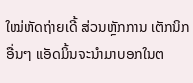ໃໝ່ຫັດຖ່າຍເດີ້ ສ່ວນຫຼັກການ ເຕັກນິກອື່ນໆ ແອັດມິ້ນຈະນໍາມາບອກໃນຕ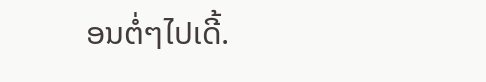ອນຕໍ່ໆໄປເດີ້.